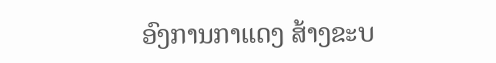ອົງການກາແດງ ສ້າງຂະບ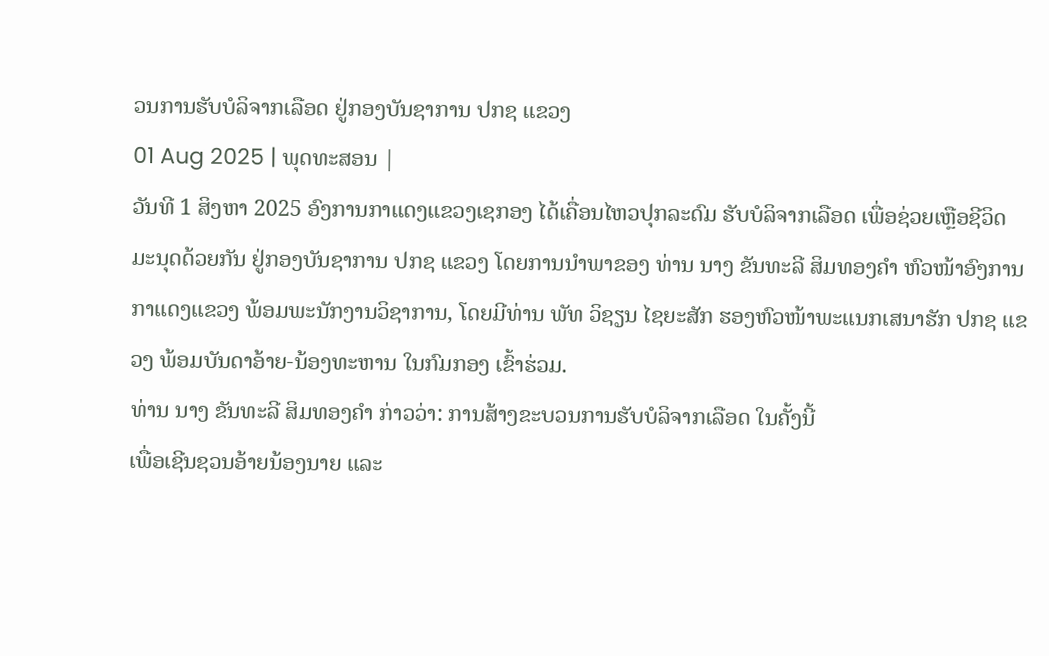ວນການຮັບບໍລິຈາກເລືອດ ຢູ່ກອງບັນຊາການ ປກຊ ແຂວງ
01 Aug 2025 | ພຸດທະສອນ |
ວັນທີ 1 ສິງຫາ 2025 ອົງການກາແດງແຂວງເຊກອງ ໄດ້ເຄື່ອນໄຫວປຸກລະດົມ ຮັບບໍລິຈາກເລືອດ ເພື່ອຊ່ວຍເຫຼືອຊີວິດມະນຸດດ້ວຍກັນ ຢູ່ກອງບັນຊາການ ປກຊ ແຂວງ ໂດຍການນຳພາຂອງ ທ່ານ ນາງ ຂັນທະລີ ສິມທອງຄໍາ ຫົວໜ້າອົງການກາແດງແຂວງ ພ້ອມພະນັກງານວິຊາການ, ໂດຍມີທ່ານ ພັທ ວິຊຽນ ໄຊຍະສັກ ຮອງຫົວໜ້າພະແນກເສນາຮັກ ປກຊ ແຂວງ ພ້ອມບັນດາອ້າຍ-ນ້ອງທະຫານ ໃນກົມກອງ ເຂົ້າຮ່ວມ.
ທ່ານ ນາງ ຂັນທະລີ ສິມທອງຄໍາ ກ່າວວ່າ: ການສ້າງຂະບວນການຮັບບໍລິຈາກເລືອດ ໃນຄັ້ງນີ້
ເພື່ອເຊີນຊວນອ້າຍນ້ອງນາຍ ແລະ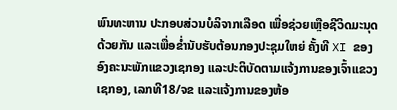ພົນທະຫານ ປະກອບສ່ວນບໍລິຈາກເລືອດ ເພື່ອຊ່ວຍເຫຼືອຊີວິດມະນຸດດ້ວຍກັນ ແລະເພື່ອຂໍ່ານັບຮັບຕ້ອນກອງປະຊຸມໃຫຍ່ ຄັ້ງທີ XI ຂອງອົງຄະນະພັກແຂວງເຊກອງ ແລະປະຕິບັດຕາມແຈ້ງການຂອງເຈົ້າແຂວງເຊກອງ, ເລກທີ18/ຈຂ ແລະແຈ້ງການຂອງຫ້ອ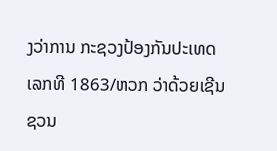ງວ່າການ ກະຊວງປ້ອງກັນປະເທດ ເລກທີ 1863/ຫວກ ວ່າດ້ວຍເຊີນຊວນ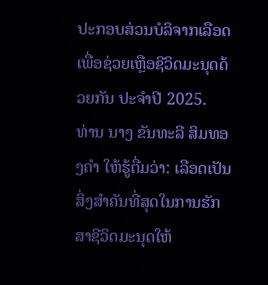ປະກອບສ່ວນບໍລິຈາກເລືອດ ເພື່ອຊ່ວຍເຫຼືອຊີວິດມະນຸດດ້ວຍກັນ ປະຈໍາປີ 2025.
ທ່ານ ນາງ ຂັນທະລີ ສິມທອງຄໍາ ໃຫ້ຮູ້ຕື່ມວ່າ: ເລືອດເປັນສິ່ງສໍາຄັນທີ່ສຸດໃນການຮັກສາຊີວິດມະນຸດໃຫ້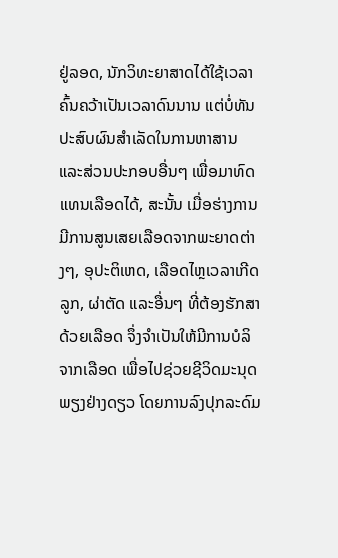ຢູ່ລອດ, ນັກວິທະຍາສາດໄດ້ໃຊ້ເວລາຄົ້ນຄວ້າເປັນເວລາດົນນານ ແຕ່ບໍ່ທັນປະສົບຜົນສໍາເລັດໃນການຫາສານ ແລະສ່ວນປະກອບອື່ນໆ ເພື່ອມາທົດແທນເລືອດໄດ້, ສະນັ້ນ ເມື່ອຮ່າງການມີການສູນເສຍເລືອດຈາກພະຍາດຕ່າງໆ, ອຸປະຕິເຫດ, ເລືອດໄຫຼເວລາເກີດລູກ, ຜ່າຕັດ ແລະອື່ນໆ ທີ່ຕ້ອງຮັກສາດ້ວຍເລືອດ ຈຶ່ງຈໍາເປັນໃຫ້ມີການບໍລິຈາກເລືອດ ເພື່ອໄປຊ່ວຍຊີວິດມະນຸດພຽງຢ່າງດຽວ ໂດຍການລົງປຸກລະດົມ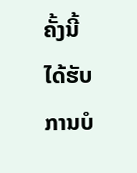ຄັ້ງນີ້ ໄດ້ຮັບການບໍ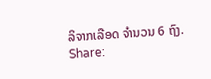ລິຈາກເລືອດ ຈໍານວນ 6 ຖົງ.
Share: